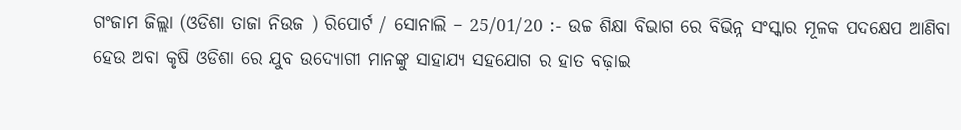ଗଂଜାମ ଜିଲ୍ଲା (ଓଡିଶା ତାଜା ନିଉଜ ) ରିପୋର୍ଟ / ସୋନାଲି – 25/01/20 :- ଉଚ୍ଚ ଶିକ୍ଷା ବିଭାଗ ରେ ବିଭିନ୍ନ ସଂସ୍କାର ମୂଳକ ପଦକ୍ଷେପ ଆଣିବା ହେଉ ଅବା କୃଷି ଓଡିଶା ରେ ଯୁବ ଉଦ୍ୟୋଗୀ ମାନଙ୍କୁ ସାହାଯ୍ୟ ସହଯୋଗ ର ହାତ ବଢ଼ାଇ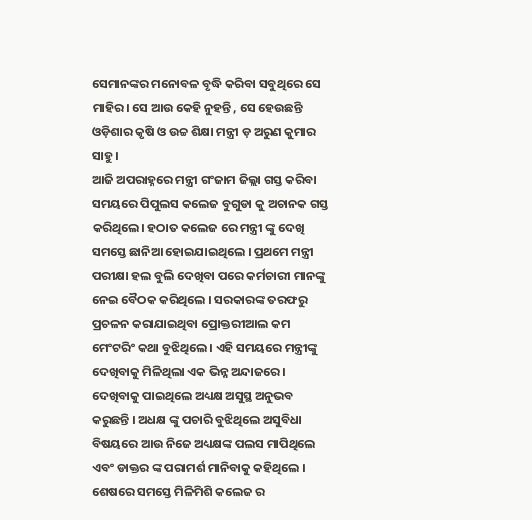ସେମାନଙ୍କର ମନୋବଳ ବୃଦ୍ଧି କରିବା ସବୁଥିରେ ସେ ମାହିର। ସେ ଆଉ କେହି ନୁହନ୍ତି , ସେ ହେଉଛନ୍ତି ଓଡ଼ିଶାର କୃଷି ଓ ଉଚ୍ଚ ଶିକ୍ଷା ମନ୍ତ୍ରୀ ଡ଼ ଅରୁଣ କୁମାର ସାହୁ ।
ଆଜି ଅପରାହ୍ନରେ ମନ୍ତ୍ରୀ ଗଂଜାମ ଜିଲ୍ଲା ଗସ୍ତ କରିବା ସମୟରେ ପିପୁଲସ କଲେଜ ବୁଗୁଡା କୁ ଅଚାନକ ଗସ୍ତ କରିଥିଲେ। ହଠାତ କଲେଜ ରେ ମନ୍ତ୍ରୀ ଙ୍କୁ ଦେଖି ସମସ୍ତେ ଛାନିଆ ହୋଇଯାଇଥିଲେ । ପ୍ରଥମେ ମନ୍ତ୍ରୀ ପରୀକ୍ଷା ହଲ ବୁଲି ଦେଖିବା ପରେ କର୍ମଚାରୀ ମାନଙ୍କୁ ନେଇ ବୈଠକ କରିଥିଲେ । ସରକାରଙ୍କ ତରଫରୁ ପ୍ରଚଳନ କରାଯାଇଥିବା ପ୍ରୋକ୍ତରୀଆଲ କମ ମେଂଟରିଂ କଥା ବୁଝିଥିଲେ । ଏହି ସମୟରେ ମନ୍ତ୍ରୀଙ୍କୁ ଦେଖିବାକୁ ମିଳିଥିଲା ଏକ ଭିନ୍ନ ଅନ୍ଦାଜରେ । ଦେଖିବାକୁ ପାଇଥିଲେ ଅଧ୍ୟକ୍ଷ ଅସୁସ୍ଥ ଅନୁଭବ କରୁଛନ୍ତି । ଅଧକ୍ଷ ଙ୍କୁ ପଚାରି ବୁଝିଥିଲେ ଅସୁବିଧା ବିଷୟରେ ଆଉ ନିଜେ ଅଧ୍ୟକ୍ଷଙ୍କ ପଲସ ମାପିଥିଲେ ଏବଂ ଡାକ୍ତର ଙ୍କ ପରାମର୍ଶ ମାନିବାକୁ କହିଥିଲେ । ଶେଷରେ ସମସ୍ତେ ମିଳିମିଶି କଲେଜ ର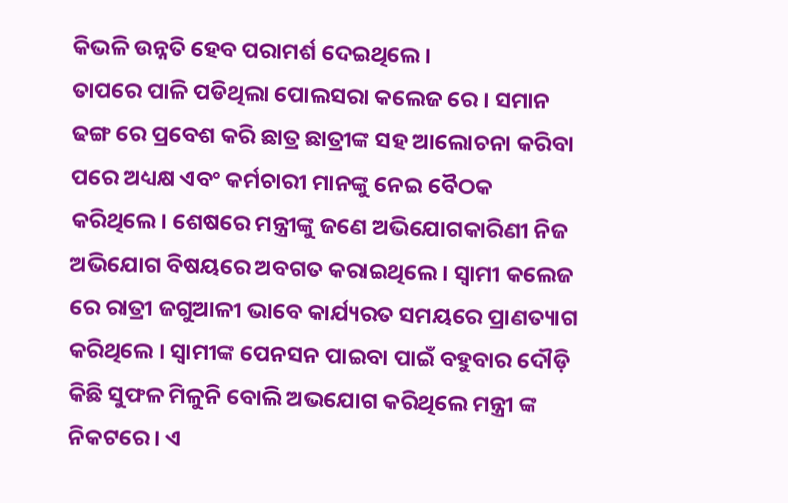କିଭଳି ଉନ୍ନତି ହେବ ପରାମର୍ଶ ଦେଇଥିଲେ ।
ତାପରେ ପାଳି ପଡିଥିଲା ପୋଲସରା କଲେଜ ରେ । ସମାନ ଢଙ୍ଗ ରେ ପ୍ରବେଶ କରି ଛାତ୍ର ଛାତ୍ରୀଙ୍କ ସହ ଆଲୋଚନା କରିବା ପରେ ଅଧ୍ୟକ୍ଷ ଏବଂ କର୍ମଚାରୀ ମାନଙ୍କୁ ନେଇ ବୈଠକ କରିଥିଲେ। ଶେଷରେ ମନ୍ତ୍ରୀଙ୍କୁ ଜଣେ ଅଭିଯୋଗକାରିଣୀ ନିଜ ଅଭିଯୋଗ ବିଷୟରେ ଅବଗତ କରାଇଥିଲେ । ସ୍ୱାମୀ କଲେଜ ରେ ରାତ୍ରୀ ଜଗୁଆଳୀ ଭାବେ କାର୍ଯ୍ୟରତ ସମୟରେ ପ୍ରାଣତ୍ୟାଗ କରିଥିଲେ । ସ୍ୱାମୀଙ୍କ ପେନସନ ପାଇବା ପାଇଁ ବହୁବାର ଦୌଡ଼ି କିଛି ସୁଫଳ ମିଳୁନି ବୋଲି ଅଭଯୋଗ କରିଥିଲେ ମନ୍ତ୍ରୀ ଙ୍କ ନିକଟରେ। ଏ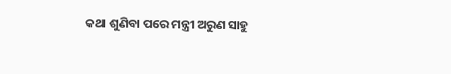କଥା ଶୁଣିବା ପରେ ମନ୍ତ୍ରୀ ଅରୁଣ ସାହୁ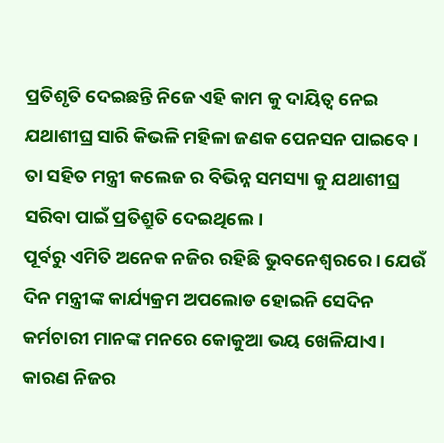ପ୍ରତିଶୃତି ଦେଇଛନ୍ତି ନିଜେ ଏହି କାମ କୁ ଦାୟିତ୍ୱ ନେଇ ଯଥାଶୀଘ୍ର ସାରି କିଭଳି ମହିଳା ଜଣକ ପେନସନ ପାଇବେ । ତା ସହିତ ମନ୍ତ୍ରୀ କଲେଜ ର ବିଭିନ୍ନ ସମସ୍ୟା କୁ ଯଥାଶୀଘ୍ର ସରିବା ପାଇଁ ପ୍ରତିଶ୍ରୁତି ଦେଇଥିଲେ।
ପୂର୍ବରୁ ଏମିତି ଅନେକ ନଜିର ରହିଛି ଭୁବନେଶ୍ୱରରେ। ଯେଉଁ ଦିନ ମନ୍ତ୍ରୀଙ୍କ କାର୍ଯ୍ୟକ୍ରମ ଅପଲୋଡ ହୋଇନି ସେଦିନ କର୍ମଚାରୀ ମାନଙ୍କ ମନରେ କୋକୁଆ ଭୟ ଖେଳିଯାଏ। କାରଣ ନିଜର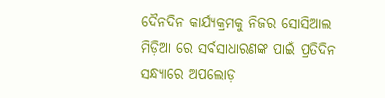ଦୈନଦିନ କାର୍ଯ୍ୟକ୍ରମକୁ ନିଜର ସୋସିଆଲ ମିଡ଼ିଆ ରେ ସର୍ବସାଧାରଣଙ୍କ ପାଇଁ ପ୍ରତିଦିନ ସନ୍ଧ୍ୟାରେ ଅପଲୋଡ଼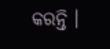କରନ୍ତି ।